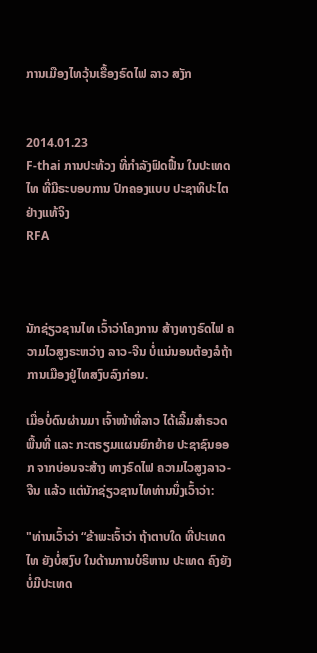ການເມືອງໄທວຸ້ນເຣື້ອງຣົດໄຟ ລາວ ສງັກ


2014.01.23
F-thai ການປະທ້ວງ ທີ່ກໍາລັງຟົດຟື້ນ ໃນປະເທດໄທ ທີ່ມີຣະບອບການ ປົກຄອງແບບ ປະຊາທິປະໄຕ ຢ່າງແທ້ຈິງ
RFA



ນັກຊ່ຽວຊານໄທ ເວົ້າວ່າໂຄງການ ສ້າງທາງຣົດໄຟ ຄວາມໄວສູງຣະຫວ່າງ ລາວ-ຈີນ ບໍ່ແນ່ນອນຕ້ອງລໍຖ້າການເມືອງຢູ່ໄທສງົບລົງກ່ອນ.

ເມື່ອບໍ່ດົນຜ່ານມາ ເຈົ້າໜ້າທີ່ລາວ ໄດ້ເລີ້ມສຳຣວດ ພື້ນທີ່ ແລະ ກະຕຣຽມແຜນຍົກຍ້າຍ ປະຊາຊົນອອກ ຈາກບ່ອນຈະສ້າງ ທາງຣົດໄຟ ຄວາມໄວສູງລາວ-ຈີນ ແລ້ວ ແຕ່ນັກຊ່ຽວຊານໄທທ່ານນຶ່ງເວົ້າວ່າ:

"ທ່ານເວົ້າວ່າ “ຂ້າພະເຈົ້າວ່າ ຖ້າຕາບໃດ ທີ່ປະເທດໄທ ຍັງບໍ່ສງົບ ໃນດ້ານການບໍຣິຫານ ປະເທດ ຄົງຍັງ ບໍ່ມີປະເທດ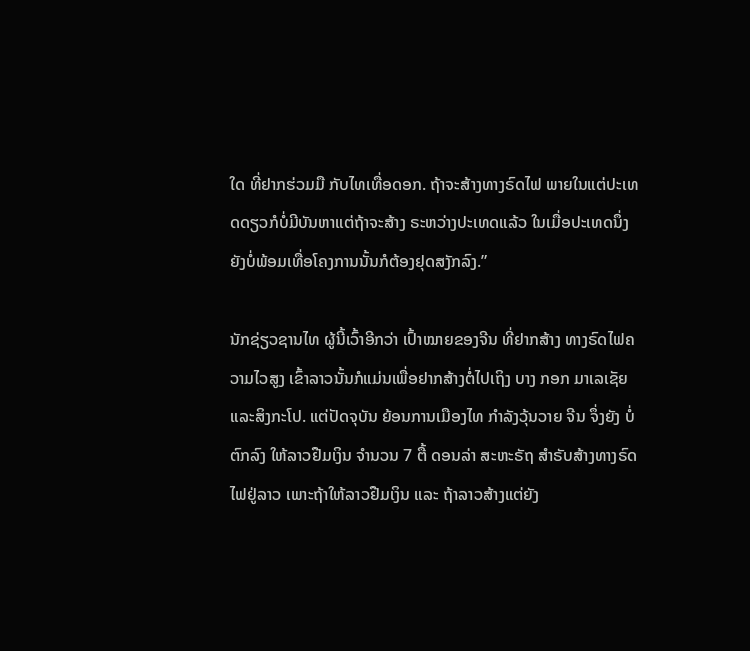ໃດ ທີ່ຢາກຮ່ວມມື ກັບໄທເທື່ອດອກ. ຖ້າຈະສ້າງທາງຣົດໄຟ ພາຍໃນແຕ່ປະເທດດຽວກໍບໍ່ມີບັນຫາແຕ່ຖ້າຈະສ້າງ ຣະຫວ່າງປະເທດແລ້ວ ໃນເມື່ອປະເທດນຶ່ງ ຍັງບໍ່ພ້ອມເທື່ອໂຄງການນັ້ນກໍຕ້ອງຢຸດສງັກລົງ.”

ນັກຊ່ຽວຊານໄທ ຜູ້ນີ້ເວົ້າອີກວ່າ ເປົ້າໝາຍຂອງຈີນ ທີ່ຢາກສ້າງ ທາງຣົດໄຟຄວາມໄວສູງ ເຂົ້າລາວນັ້ນກໍແມ່ນເພື່ອຢາກສ້າງຕໍ່ໄປເຖິງ ບາງ ກອກ ມາເລເຊັຍ ແລະສິງກະໂປ. ແຕ່ປັດຈຸບັນ ຍ້ອນການເມືອງໄທ ກຳລັງວຸ້ນວາຍ ຈີນ ຈຶ່ງຍັງ ບໍ່ຕົກລົງ ໃຫ້ລາວຢືມເງິນ ຈຳນວນ 7 ຕື້ ດອນລ່າ ສະຫະຣັຖ ສຳຣັບສ້າງທາງຣົດໄຟຢູ່ລາວ ເພາະຖ້າໃຫ້ລາວຢືມເງິນ ແລະ ຖ້າລາວສ້າງແຕ່ຍັງ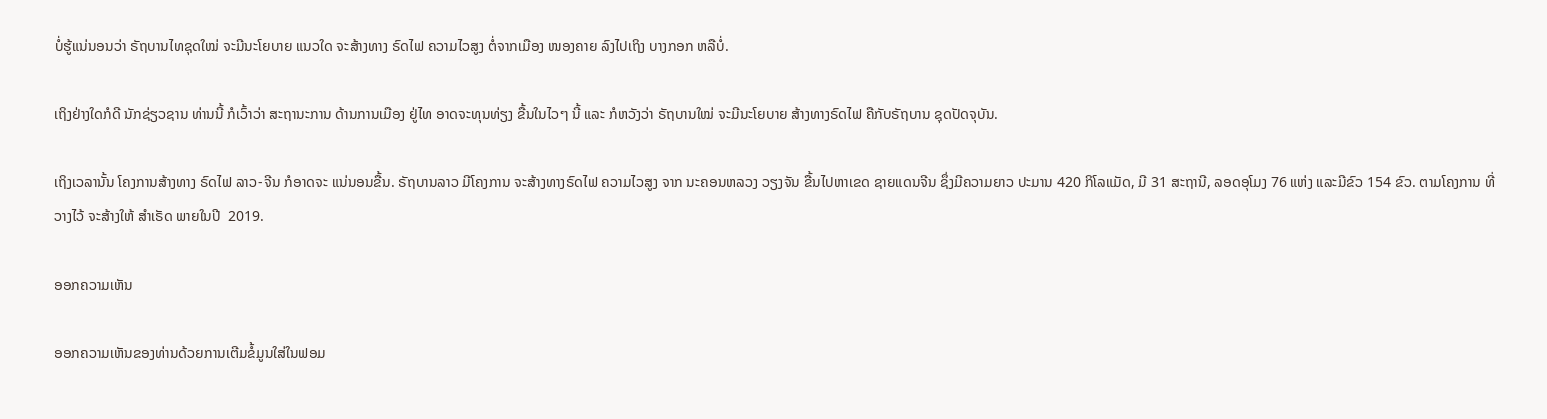ບໍ່ຮູ້ແນ່ນອນວ່າ ຣັຖບານໄທຊຸດໃໝ່ ຈະມີນະໂຍບາຍ ແນວໃດ ຈະສ້າງທາງ ຣົດໄຟ ຄວາມໄວສູງ ຕໍ່ຈາກເມືອງ ໜອງຄາຍ ລົງໄປເຖິງ ບາງກອກ ຫລືບໍ່.

ເຖິງຢ່າງໃດກໍດີ ນັກຊ່ຽວຊານ ທ່ານນີ້ ກໍເວົ້າວ່າ ສະຖານະການ ດ້ານການເມືອງ ຢູ່ໄທ ອາດຈະທຸນທ່ຽງ ຂື້ນໃນໄວໆ ນີ້ ແລະ ກໍຫວັງວ່າ ຣັຖບານໃໝ່ ຈະມີນະໂຍບາຍ ສ້າງທາງຣົດໄຟ ຄືກັບຣັຖບານ ຊຸດປັດຈຸບັນ.

ເຖິງເວລານັ້ນ ໂຄງການສ້າງທາງ ຣົດໄຟ ລາວ-ຈີນ ກໍອາດຈະ ແນ່ນອນຂື້ນ. ຣັຖບານລາວ ມີໂຄງການ ຈະສ້າງທາງຣົດໄຟ ຄວາມໄວສູງ ຈາກ ນະຄອນຫລວງ ວຽງຈັນ ຂື້ນໄປຫາເຂດ ຊາຍແດນຈີນ ຊຶ່ງມີຄວາມຍາວ ປະມານ 420 ກິໂລແມັດ, ມີ 31 ສະຖານີ, ລອດອຸໂມງ 76 ແຫ່ງ ແລະມີຂົວ 154 ຂົວ. ຕາມໂຄງການ ທີ່ວາງໄວ້ ຈະສ້າງໃຫ້ ສຳເຣັດ ພາຍໃນປີ  2019.

ອອກຄວາມເຫັນ

ອອກຄວາມເຫັນຂອງທ່ານດ້ວຍການເຕີມຂໍ້ມູນໃສ່ໃນຟອມ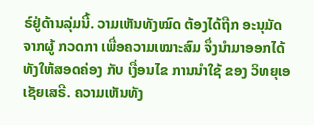ຣ໌ຢູ່ດ້ານລຸ່ມນີ້. ວາມເຫັນທັງໝົດ ຕ້ອງໄດ້ຖືກ ອະນຸມັດ ຈາກຜູ້ ກວດກາ ເພື່ອຄວາມເໝາະສົມ ຈຶ່ງນໍາມາອອກໄດ້ ທັງໃຫ້ສອດຄ່ອງ ກັບ ເງື່ອນໄຂ ການນຳໃຊ້ ຂອງ ວິທຍຸເອເຊັຍເສຣີ. ຄວາມເຫັນທັງ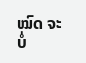ໝົດ ຈະບໍ່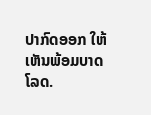ປາກົດອອກ ໃຫ້ເຫັນພ້ອມບາດໂລດ.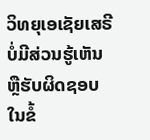ວິທຍຸເອເຊັຍເສຣີ ບໍ່ມີສ່ວນຮູ້ເຫັນ ຫຼືຮັບຜິດຊອບ ໃນຂໍ້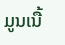ມູນເນື້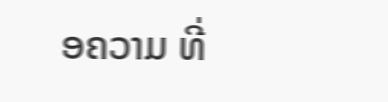ອຄວາມ ທີ່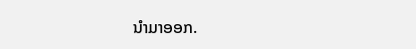ນໍາມາອອກ.